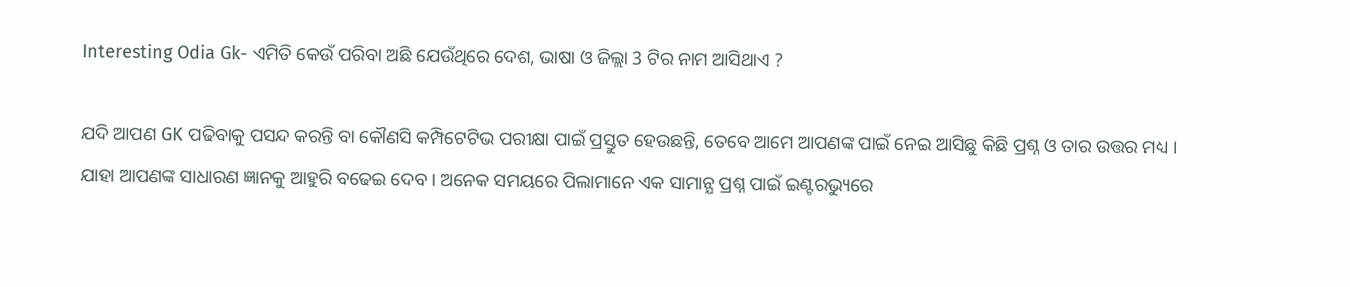Interesting Odia Gk- ଏମିତି କେଉଁ ପରିବା ଅଛି ଯେଉଁଥିରେ ଦେଶ, ଭାଷା ଓ ଜିଲ୍ଲା 3 ଟିର ନାମ ଆସିଥାଏ ?

ଯଦି ଆପଣ GK ପଢିବାକୁ ପସନ୍ଦ କରନ୍ତି ବା କୌଣସି କମ୍ପିଟେଟିଭ ପରୀକ୍ଷା ପାଇଁ ପ୍ରସ୍ତୁତ ହେଉଛନ୍ତି, ତେବେ ଆମେ ଆପଣଙ୍କ ପାଇଁ ନେଇ ଆସିଛୁ କିଛି ପ୍ରଶ୍ନ ଓ ତାର ଉତ୍ତର ମଧ୍ୟ । ଯାହା ଆପଣଙ୍କ ସାଧାରଣ ଜ୍ଞାନକୁ ଆହୁରି ବଢେଇ ଦେବ । ଅନେକ ସମୟରେ ପିଲାମାନେ ଏକ ସାମାନ୍ଯ ପ୍ରଶ୍ନ ପାଇଁ ଇଣ୍ଟରଭ୍ୟୁରେ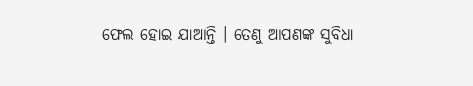ଫେଲ ହୋଇ ଯାଆନ୍ତି । ତେଣୁ ଆପଣଙ୍କ ସୁବିଧା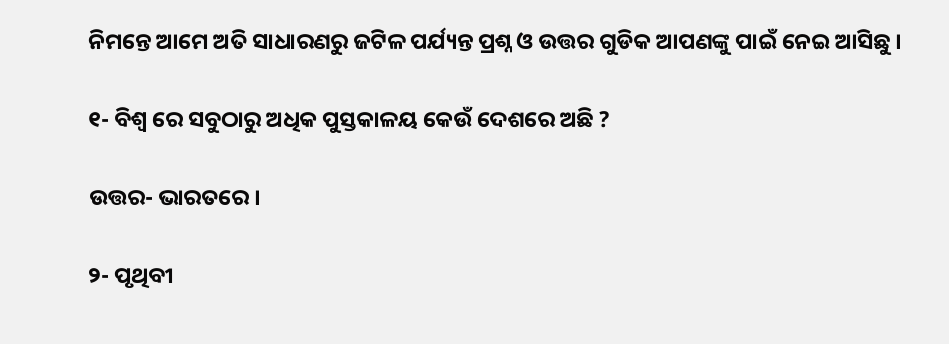ନିମନ୍ତେ ଆମେ ଅତି ସାଧାରଣରୁ ଜଟିଳ ପର୍ଯ୍ୟନ୍ତ ପ୍ରଶ୍ନ ଓ ଉତ୍ତର ଗୁଡିକ ଆପଣଙ୍କୁ ପାଇଁ ନେଇ ଆସିଛୁ ।

୧- ବିଶ୍ଵ ରେ ସବୁଠାରୁ ଅଧିକ ପୁସ୍ତକାଳୟ କେଉଁ ଦେଶରେ ଅଛି ?

ଉତ୍ତର- ଭାରତରେ ।

୨- ପୃଥିବୀ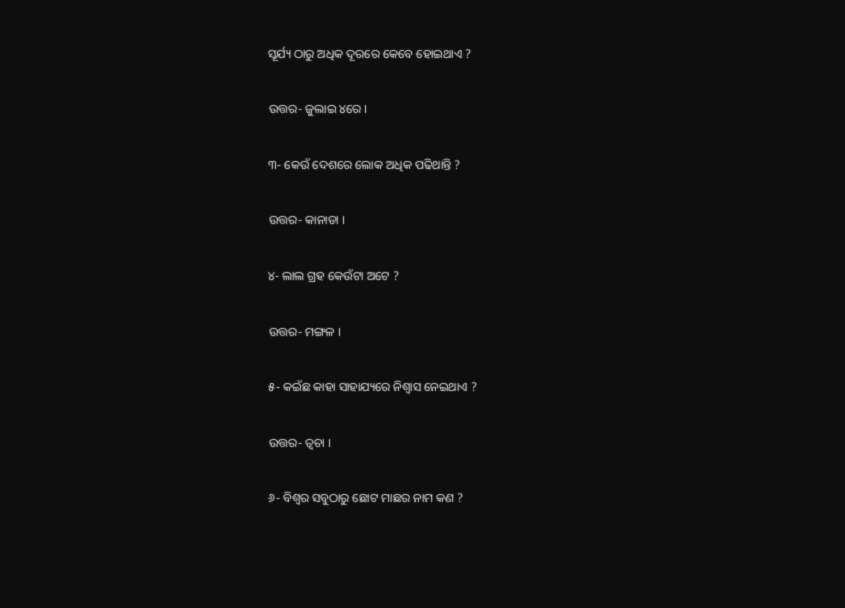ସୂର୍ଯ୍ୟ ଠାରୁ ଅଧିକ ଦୂରରେ କେବେ ହୋଇଥାଏ ?

ଉତ୍ତର- ଜୁଲାଇ ୪ରେ ।

୩- କେଉଁ ଦେଶରେ ଲୋକ ଅଧିକ ପଢିଥାନ୍ତି ?

ଉତ୍ତର- କାନାଡା ।

୪- ଲାଲ ଗ୍ରହ କେଉଁଟା ଅଟେ ?

ଉତ୍ତର- ମଙ୍ଗଳ ।

୫- କଇଁଛ କାହା ସାହାଯ୍ୟରେ ନିଶ୍ଵାସ ନେଇଥାଏ ?

ଉତ୍ତର- ତ୍ଵଚା ।

୬- ବିଶ୍ଵର ସବୁଠାରୁ ଛୋଟ ମାଛର ନାମ କଣ ?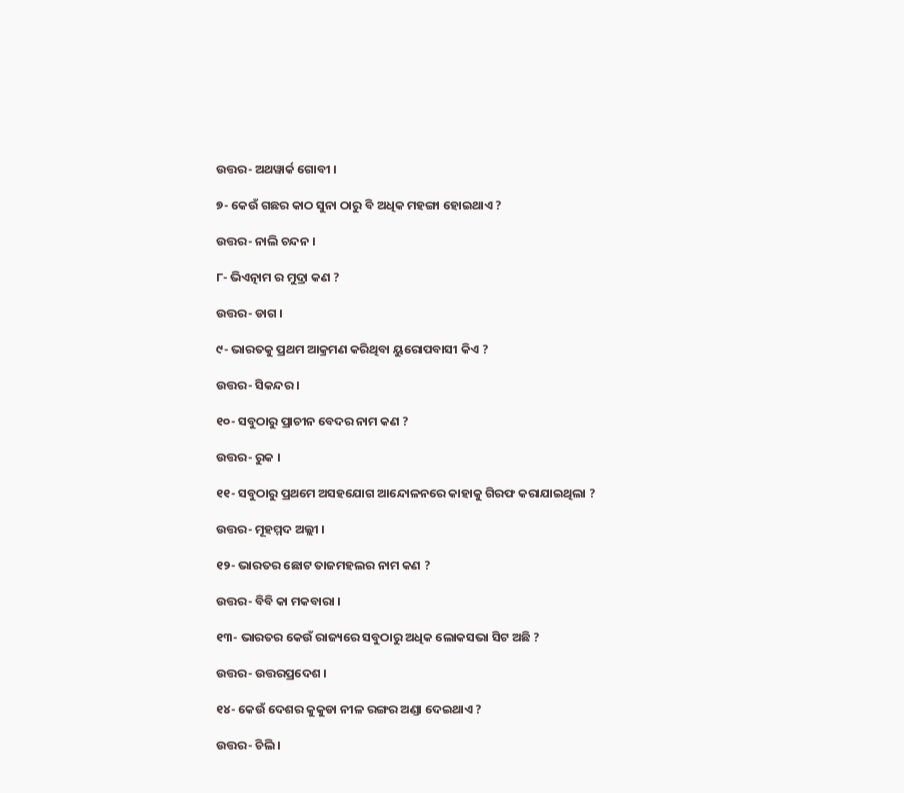ଉତ୍ତର- ଅଥୱାର୍କ ଗୋବୀ ।

୭- କେଉଁ ଗଛର କାଠ ସୁନା ଠାରୁ ବି ଅଧିକ ମହଙ୍ଗା ହୋଇଥାଏ ?

ଉତ୍ତର- ନାଲି ଚନ୍ଦନ ।

୮- ଭିଏତ୍ନାମ ର ମୁଦ୍ରା କଣ ?

ଉତ୍ତର- ଡାଗ ।

୯- ଭାରତକୁ ପ୍ରଥମ ଆକ୍ରମଣ କରିଥିବା ୟୁରୋପବାସୀ କିଏ ?

ଉତ୍ତର- ସିକନ୍ଦର ।

୧୦- ସବୁଠାରୁ ପ୍ରାଚୀନ ବେଦର ନାମ କଣ ?

ଉତ୍ତର- ରୁକ ।

୧୧- ସବୁଠାରୁ ପ୍ରଥମେ ଅସହଯୋଗ ଆନ୍ଦୋଳନରେ କାହାକୁ ଗିରଫ କରାଯାଇଥିଲା ?

ଉତ୍ତର- ମୂହମ୍ମଦ ଅଲ୍ଲୀ ।

୧୨- ଭାରତର ଛୋଟ ତାଜମହଲର ନାମ କଣ ?

ଉତ୍ତର- ବିବି କା ମକବାରା ।

୧୩- ଭାରତର କେଉଁ ରାଜ୍ୟରେ ସବୁଠାରୁ ଅଧିକ ଲୋକସଭା ସିଟ ଅଛି ?

ଉତ୍ତର- ଉତ୍ତରପ୍ରଦେଶ ।

୧୪- କେଉଁ ଦେଶର କୁକୁଡା ନୀଳ ରଙ୍ଗର ଅଣ୍ଡା ଦେଇଥାଏ ?

ଉତ୍ତର- ଚିଲି ।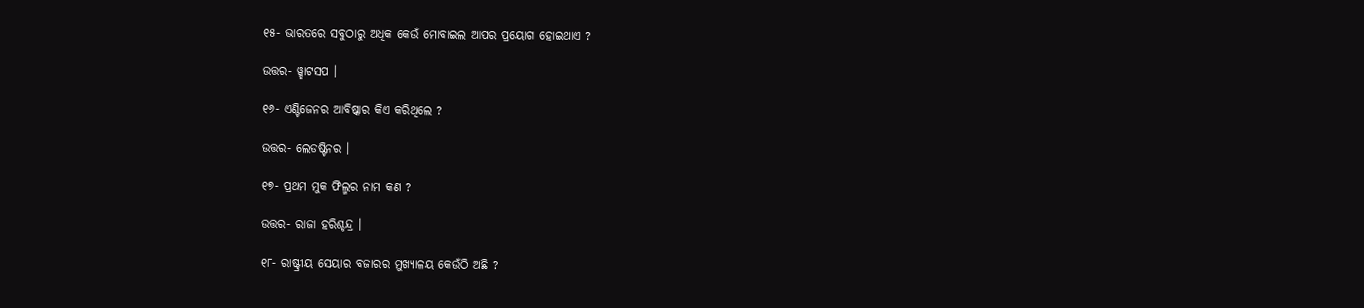୧୫- ଭାରତରେ ସବୁଠାରୁ ଅଧିକ କେଉଁ ମୋବାଇଲ ଆପର ପ୍ରୟୋଗ ହୋଇଥାଏ ?

ଉତ୍ତର- ୱ୍ହାଟସପ ।

୧୬- ଏଣ୍ଟିଜେନର ଆବିଷ୍କାର କିଏ କରିଥିଲେ ?

ଉତ୍ତର- ଲେଡଷ୍ଟିନର ।

୧୭- ପ୍ରଥମ ମୁକ ଫିଲ୍ମର ନାମ କଣ ?

ଉତ୍ତର- ରାଜା ହରିଶ୍ଚନ୍ଦ୍ର ।

୧୮- ରାଷ୍ଟ୍ରୀୟ ସେୟାର ବଜାରର ମୁଖ୍ୟାଳୟ କେଉଁଠି ଅଛି ?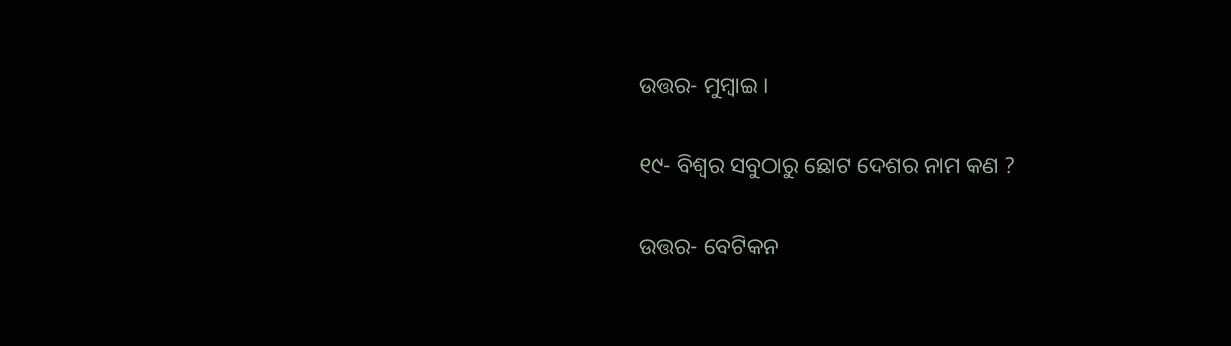ଉତ୍ତର- ମୁମ୍ବାଇ ।

୧୯- ବିଶ୍ଵର ସବୁଠାରୁ ଛୋଟ ଦେଶର ନାମ କଣ ?

ଉତ୍ତର- ବେଟିକନ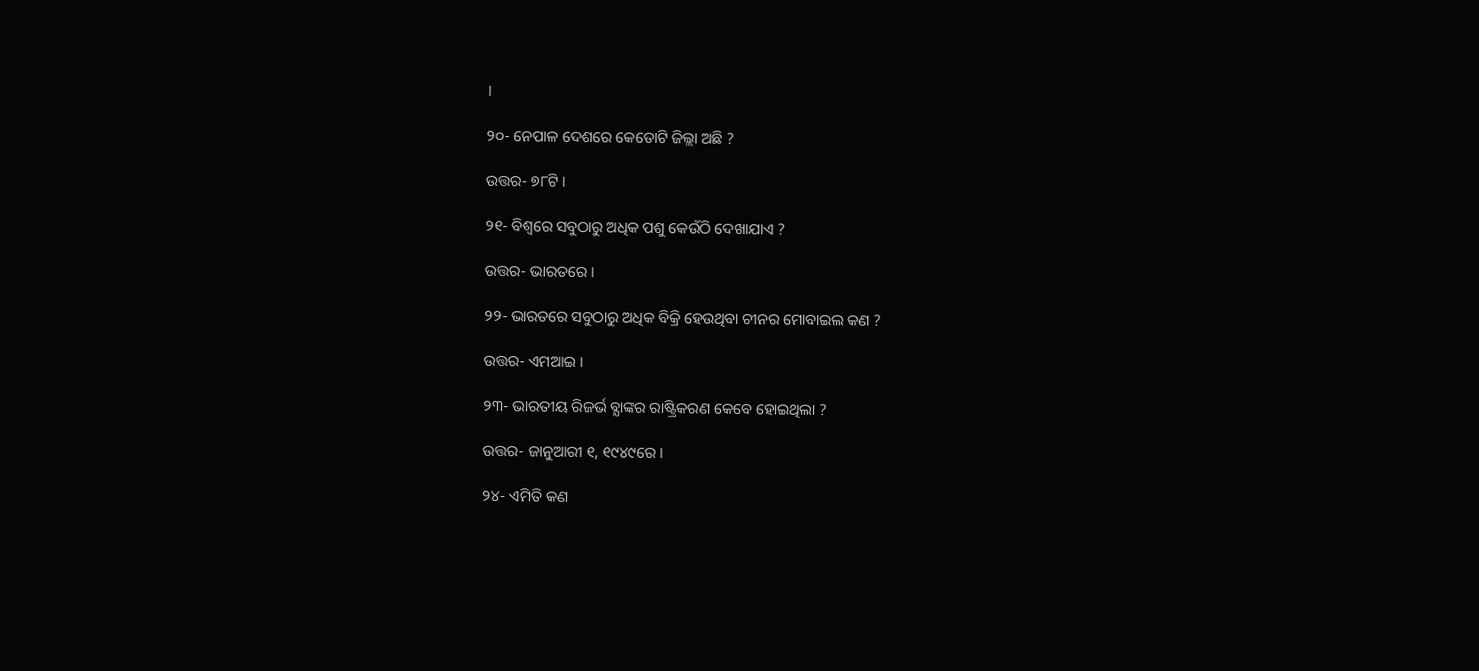।

୨୦- ନେପାଳ ଦେଶରେ କେତୋଟି ଜିଲ୍ଲା ଅଛି ?

ଉତ୍ତର- ୭୮ଟି ।

୨୧- ବିଶ୍ବରେ ସବୁଠାରୁ ଅଧିକ ପଶୁ କେଉଁଠି ଦେଖାଯାଏ ?

ଉତ୍ତର- ଭାରତରେ ।

୨୨- ଭାରତରେ ସବୁଠାରୁ ଅଧିକ ବିକ୍ରି ହେଉଥିବା ଚୀନର ମୋବାଇଲ କଣ ?

ଉତ୍ତର- ଏମଆଇ ।

୨୩- ଭାରତୀୟ ରିଜର୍ଭ ବ୍ଯାଙ୍କର ରାଷ୍ଟ୍ରିକରଣ କେବେ ହୋଇଥିଲା ?

ଉତ୍ତର- ଜାନୁଆରୀ ୧, ୧୯୪୯ରେ ।

୨୪- ଏମିତି କଣ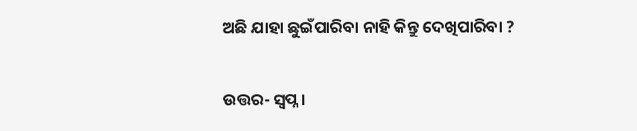ଅଛି ଯାହା ଛୁଇଁପାରିବା ନାହି କିନ୍ତୁ ଦେଖିପାରିବା ?

ଉତ୍ତର- ସ୍ଵପ୍ନ ।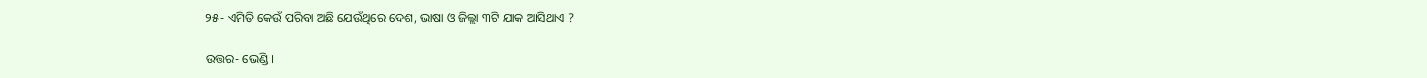୨୫- ଏମିତି କେଉଁ ପରିବା ଅଛି ଯେଉଁଥିରେ ଦେଶ, ଭାଷା ଓ ଜିଲ୍ଲା ୩ଟି ଯାକ ଆସିଥାଏ ?

ଉତ୍ତର- ଭେଣ୍ଡି ।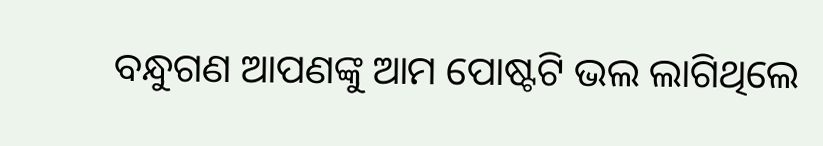ବନ୍ଧୁଗଣ ଆପଣଙ୍କୁ ଆମ ପୋଷ୍ଟଟି ଭଲ ଲାଗିଥିଲେ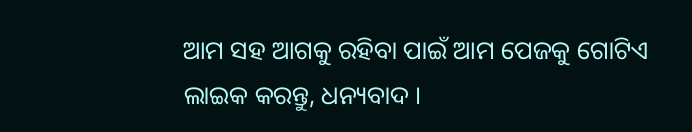ଆମ ସହ ଆଗକୁ ରହିବା ପାଇଁ ଆମ ପେଜକୁ ଗୋଟିଏ ଲାଇକ କରନ୍ତୁ, ଧନ୍ୟବାଦ ।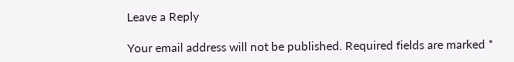Leave a Reply

Your email address will not be published. Required fields are marked *